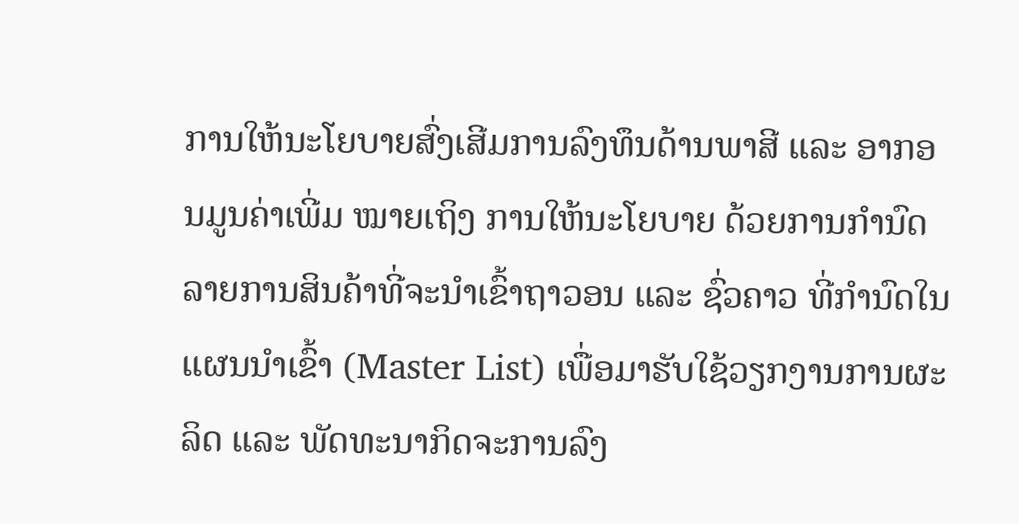ການໃຫ້ນະໂຍບາຍສົ່ງເສີມການລົງທຶນດ້ານພາສີ ແລະ ອາກອນມູນຄ່າເພີ່ມ ໝາຍເຖິງ ການໃຫ້ນະໂຍບາຍ ດ້ວຍການກຳນົດລາຍການສິນຄ້າທີ່ຈະນໍາເຂົ້າຖາວອນ ແລະ ຊົ່ວຄາວ ທີ່ກຳນົດໃນແຜນນໍາເຂົ້າ (Master List) ເພື່ອມາຮັບໃຊ້ວຽກງານການຜະລິດ ແລະ ພັດທະນາກິດຈະການລົງ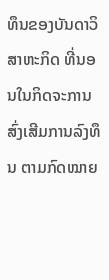ທຶນຂອງບັນດາວິສາຫະກິດ ທີ່ນອນໃນກິດຈະການສົ່ງເສີມການລົງທຶນ ຕາມກົດໝາຍ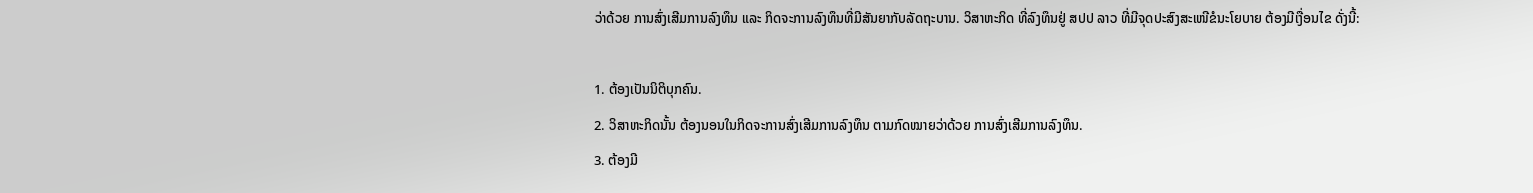ວ່າດ້ວຍ ການສົ່ງເສີມການລົງທຶນ ແລະ ກິດຈະການລົງທຶນທີ່ມີສັນຍາກັບລັດຖະບານ. ວິສາຫະກິດ ທີ່ລົງທຶນຢູ່ ສປປ ລາວ ທີ່ມີຈຸດປະສົງສະເໜີຂໍນະໂຍບາຍ ຕ້ອງມີເງື່ອນໄຂ ດັ່ງນີ້:

1. ຕ້ອງເປັນນິຕິບຸກຄົນ.
2. ວິສາຫະກິດນັ້ນ ຕ້ອງນອນໃນກິດຈະການສົ່ງເສີມການລົງທຶນ ຕາມກົດໝາຍວ່າດ້ວຍ ການສົ່ງເສີມການລົງທຶນ.
3. ຕ້ອງມີ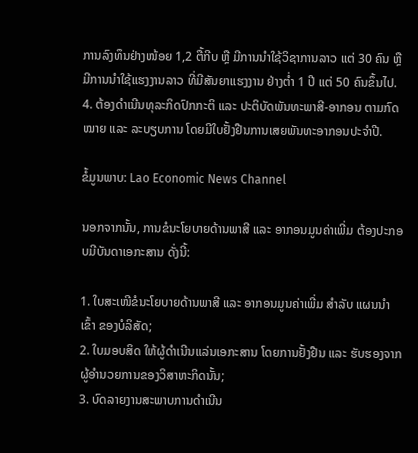ການລົງທຶນຢ່າງໜ້ອຍ 1,2 ຕື້ກີບ ຫຼື ມີການນຳໃຊ້ວິຊາການລາວ ແຕ່ 30 ຄົນ ຫຼື ມີການນຳໃຊ້ແຮງງານລາວ ທີ່ມີສັນຍາແຮງງານ ຢ່າງຕໍ່າ 1 ປີ ແຕ່ 50 ຄົນຂຶ້ນໄປ.
4. ຕ້ອງດຳເນີນທຸລະກິດປົກກະຕິ ແລະ ປະຕິບັດພັນທະພາສີ-ອາກອນ ຕາມກົດໝາຍ ແລະ ລະບຽບການ ໂດຍມີໃບຢັ້ງຢືນການເສຍພັນທະອາກອນປະຈໍາປີ.

ຂໍ້ມູນພາບ: Lao Economic News Channel

ນອກຈາກນັ້ນ, ການຂໍນະໂຍບາຍດ້ານພາສີ ແລະ ອາກອນມູນຄ່າເພີ່ມ ຕ້ອງປະກອບມີບັນດາເອກະສານ ດັ່ງນີ້:

1. ໃບສະເໜີຂໍນະໂຍບາຍດ້ານພາສີ ແລະ ອາກອນມູນຄ່າເພີ່ມ ສຳລັບ ແຜນນໍາເຂົ້າ ຂອງບໍລິສັດ;
2. ໃບມອບສິດ ໃຫ້ຜູ້ດຳເນີນແລ່ນເອກະສານ ໂດຍການຢັ້ງຢືນ ແລະ ຮັບຮອງຈາກຜູ້ອຳນວຍການຂອງວິສາຫະກິດນັ້ນ;
3. ບົດລາຍງານສະພາບການດຳເນີນ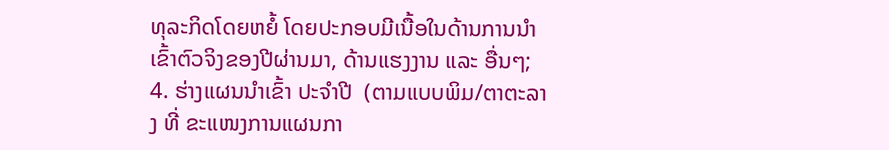ທຸລະກິດໂດຍຫຍໍ້ ໂດຍປະກອບມີເນື້ອໃນດ້ານການນໍາເຂົ້າຕົວຈິງຂອງປີຜ່ານມາ, ດ້ານແຮງງານ ແລະ ອື່ນໆ;
4. ຮ່າງແຜນນໍາເຂົ້າ ປະຈໍາປີ  (ຕາມແບບພິມ/ຕາຕະລາງ ທີ່ ຂະແໜງການແຜນກາ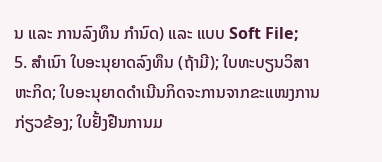ນ ແລະ ການລົງທຶນ ກຳນົດ) ແລະ ແບບ Soft File;
5. ສຳເນົາ ໃບອະນຸຍາດລົງທຶນ (ຖ້າມີ); ໃບທະບຽນວິສາຫະກິດ; ໃບອະນຸຍາດດໍາເນີນກິດຈະການຈາກຂະແໜງການກ່ຽວຂ້ອງ; ໃບຢັ້ງຢືນການມ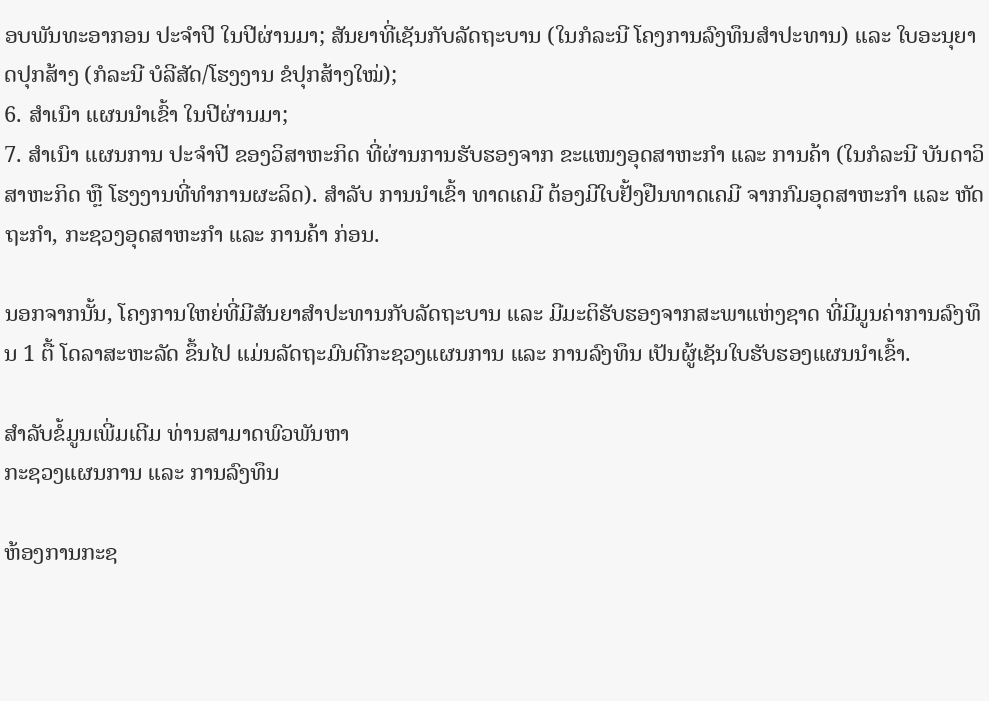ອບພັນທະອາກອນ ປະຈໍາປີ ໃນປີຜ່ານມາ; ສັນຍາທີ່ເຊັນກັບລັດຖະບານ (ໃນກໍລະນີ ໂຄງການລົງທຶນສຳປະທານ) ແລະ ໃບອະນຸຍາດປຸກສ້າງ (ກໍລະນີ ບໍລີສັດ/ໂຮງງານ ຂໍປຸກສ້າງໃໝ່);
6. ສຳເນົາ ແຜນນໍາເຂົ້າ ໃນປີຜ່ານມາ;
7. ສຳເນົາ ແຜນການ ປະຈໍາປີ ຂອງວິສາຫະກິດ ທີ່ຜ່ານການຮັບຮອງຈາກ ຂະແໜງອຸດສາຫະກໍາ ແລະ ການຄ້າ (ໃນກໍລະນີ ບັນດາວິສາຫະກິດ ຫຼື ໂຮງງານທີ່ທໍາການຜະລິດ). ສໍາລັບ ການນໍາເຂົ້າ ທາດເຄມີ ຕ້ອງມີໃບຢັ້ງຢືນທາດເຄມີ ຈາກກົມອຸດສາຫະກຳ ແລະ ຫັດຖະກຳ, ກະຊວງອຸດສາຫະກໍາ ແລະ ການຄ້າ ກ່ອນ.

ນອກຈາກນັ້ນ, ໂຄງການໃຫຍ່ທີ່ມີສັນຍາສຳປະທານກັບລັດຖະບານ ແລະ ມີມະຕິຮັບຮອງຈາກສະພາແຫ່ງຊາດ ທີ່ມີມູນຄ່າການລົງທຶນ 1 ຕື້ ໂດລາສະຫະລັດ ຂຶ້ນໄປ ແມ່ນລັດຖະມົນຕີກະຊວງແຜນການ ແລະ ການລົງທຶນ ເປັນຜູ້ເຊັນໃບຮັບຮອງແຜນນຳເຂົ້າ.

ສຳລັບຂໍ້ມູນເພີ່ມເຕີມ ທ່ານສາມາດພົວພັນຫາ
ກະຊວງແຜນການ ແລະ ການລົງທຶນ

ຫ້ອງການກະຊ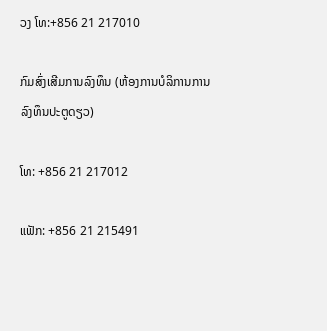ວງ ໂທ:+856 21 217010

ກົມສົ່ງເສີມການລົງທຶນ (ຫ້ອງການບໍລິການການລົງທຶນປະຕູດຽວ)

ໂທ: +856 21 217012

ແຟັກ: +856 21 215491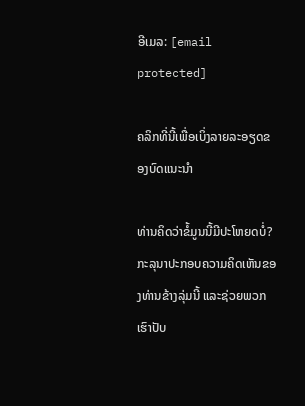ອີເມລ: [email protected]

ຄລິກທີ່ນີ້ເພື່ອເບິ່ງລາຍລະອຽດຂອງບົດແນະນຳ

ທ່ານຄິດວ່າຂໍ້ມູນນີ້ມີປະໂຫຍດບໍ່?
ກະລຸນາປະກອບຄວາມຄິດເຫັນຂອງທ່ານຂ້າງລຸ່ມນີ້ ແລະຊ່ວຍພວກເຮົາປັບ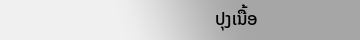ປຸງເນື້ອ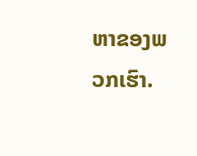ຫາຂອງພວກເຮົາ.